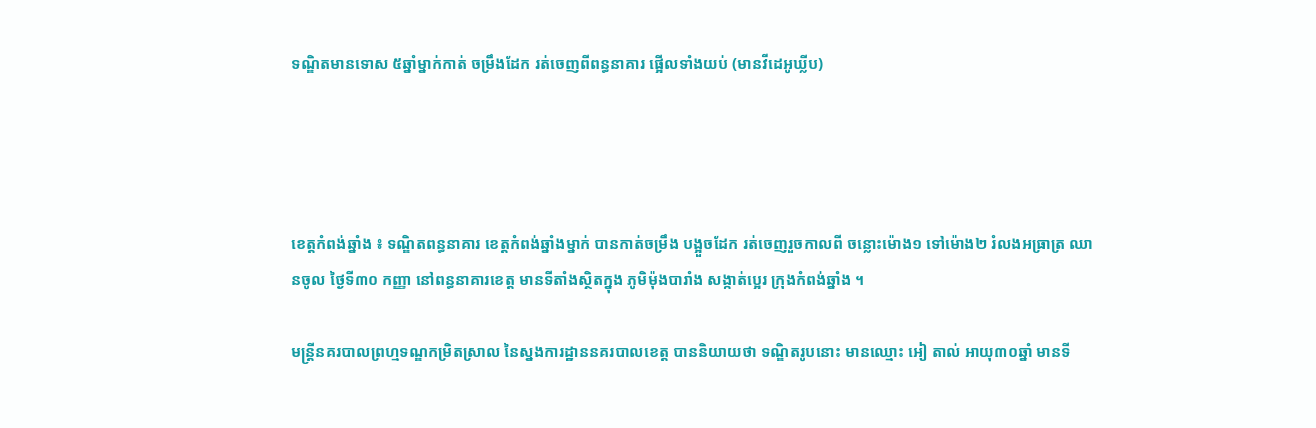ទណ្ឌិតមានទោស ៥ឆ្នាំម្នាក់កាត់ ចម្រឹងដែក រត់ចេញពីពន្ធនាគារ ផ្អើលទាំងយប់ (មានវីដេអូឃ្លីប)




ខេត្តកំពង់ឆ្នាំង ៖ ទណ្ឌិតពន្ធនាគារ ខេត្តកំពង់ឆ្នាំងម្នាក់ បានកាត់ចម្រឹង បង្អួចដែក រត់ចេញរួចកាលពី ចន្លោះម៉ោង១ ទៅម៉ោង២ រំលងអធ្រាត្រ ឈានចូល ថ្ងៃទី៣០ កញ្ញា នៅពន្ធនាគារខេត្ត មានទីតាំងស្ថិតក្នុង ភូមិម៉ុងបារាំង សង្កាត់ប្អេរ ក្រុងកំពង់ឆ្នាំង ។

មន្ត្រីនគរបាលព្រហ្មទណ្ឌកម្រិតស្រាល នៃស្នងការដ្ឋាននគរបាលខេត្ត បាននិយាយថា ទណ្ឌិតរូបនោះ មានឈ្មោះ អៀ តាល់ អាយុ៣០ឆ្នាំ មានទី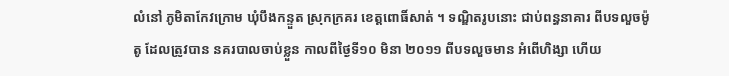លំនៅ ភូមិតាកែវក្រោម ឃុំបឹងកន្ទួត ស្រុកក្រគរ ខេត្តពោធិ៍សាត់ ។ ទណ្ឌិតរូបនោះ ជាប់ពន្ធនាគារ ពីបទលួចម៉ូតូ ដែលត្រូវបាន នគរបាលចាប់ខ្លួន កាលពីថ្ងៃទី១០ មិនា ២០១១ ពីបទលួចមាន អំពើហិង្សា ហើយ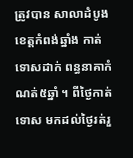ត្រូវបាន សាលាដំបូង ខេត្តកំពង់ឆ្នាំង កាត់ទោសដាក់ ពន្ធនាគាកំណត់៥ឆ្នាំ ។ ពីថ្ងៃកាត់ទោស មកដល់ថ្ងៃរត់រួ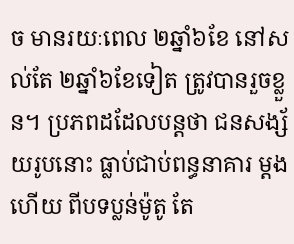ច មានរយៈពេល ២ឆ្នាំ៦ខែ នៅសល់តែ ២ឆ្នាំ៦ខែទៀត ត្រូវបានរួចខ្លួន។ ប្រភពដដែលបន្តថា ជនសង្ស័យរូបនោះ ធ្លាប់ជាប់ពន្ធនាគារ ម្តងហើយ ពីបទប្លន់ម៉ូតូ តែ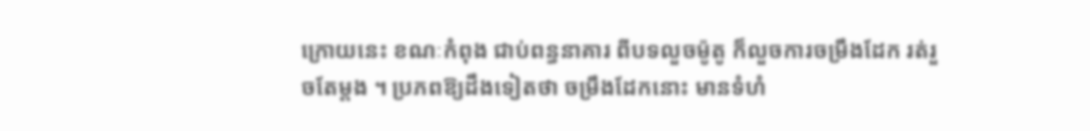ក្រោយនេះ ខណៈកំពុង ជាប់ពន្ធនាគារ ពីបទលួចម៉ូតូ ក៏លួចការចម្រឹងដែក រត់រួចតែម្តង ។ ប្រភពឱ្យដឹងទៀតថា ចម្រឹងដែកនោះ មានទំហំ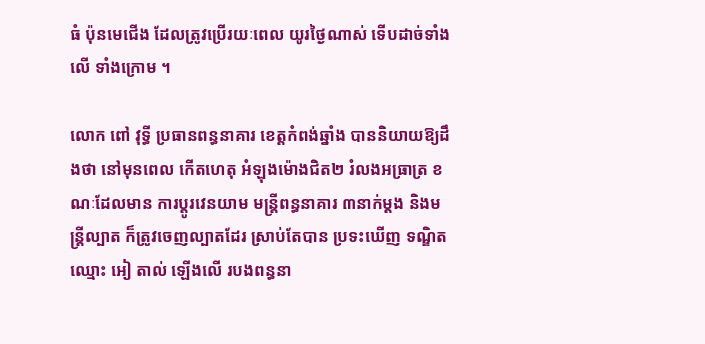ធំ ប៉ុនមេជើង ដែលត្រូវប្រើរយៈពេល យូរថ្ងៃណាស់ ទើបដាច់ទាំងលើ ទាំងក្រោម ។

លោក ពៅ វុទ្ធី ប្រធានពន្ធនាគារ ខេត្តកំពង់ឆ្នាំង បាននិយាយឱ្យដឹងថា នៅមុនពេល កើតហេតុ អំឡុងម៉ោងជិត២ រំលងអធ្រាត្រ ខណៈដែលមាន ការប្តូរវេនយាម មន្ត្រីពន្ធនាគារ ៣នាក់ម្តង និងមន្ត្រីល្បាត ក៏ត្រូវចេញល្បាតដែរ ស្រាប់តែបាន ប្រទះឃើញ ទណ្ឌិតឈ្មោះ អៀ តាល់ ឡើងលើ របងពន្ធនា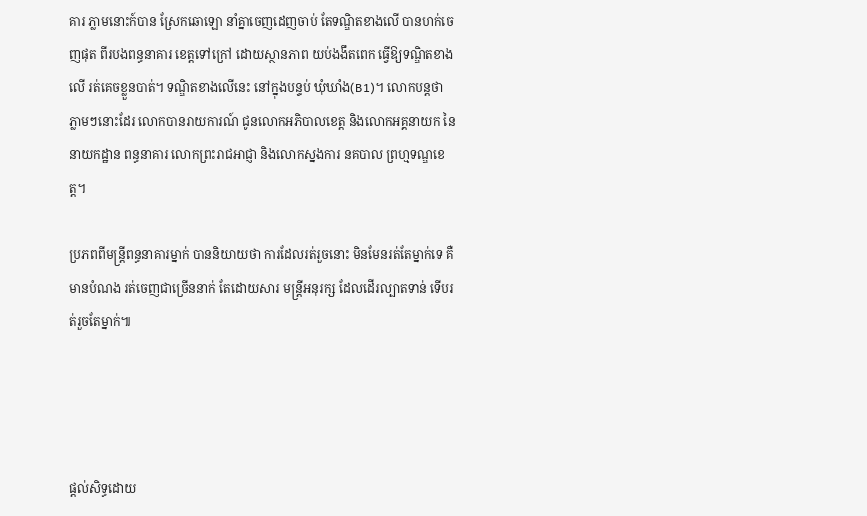គារ ភ្លាមនោះក៍បាន ស្រែកឆោឡោ នាំគ្នាចេញដេញចាប់ តែទណ្ឌិតខាងលើ បានហក់ចេញផុត ពីរបងពន្ធនាគារ ខេត្តទៅក្រៅ ដោយស្ថានភាព យប់ងងឹតពេក ធ្វើឱ្យទណ្ឌិតខាងលើ រត់គេចខ្លួនបាត់។ ទណ្ឌិតខាងលើនេះ នៅក្នុងបន្ទប់ ឃុំឃាំង(B1)។ លោកបន្តថា ភ្លាមៗនោះដែរ លោកបានរាយការណ៍ ជូនលោកអភិបាលខេត្ត និងលោកអគ្គនាយក នៃនាយកដ្ឋាន ពន្ធនាគារ លោកព្រះរាជអាជ្ញា និងលោកស្នងការ នគបាល ព្រហ្មទណ្ឌខេត្ត។

ប្រភពពីមន្ត្រីពន្ធនាគារម្នាក់ បាននិយាយថា ការដែលរត់រួចនោះ មិនមែនរត់តែម្នាក់ទេ គឺមានបំណង រត់ចេញជាច្រើននាក់ តែដោយសារ មន្ត្រីអនុរក្ស ដែលដើរល្បាតទាន់ ទើបរត់រួចតែម្នាក់៕




ផ្តល់សិទ្ធដោយ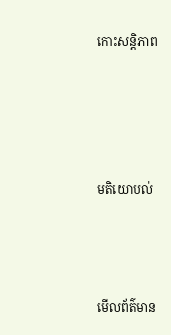កោះសន្តិភាព




មតិយោបល់



មើលព័ត៌មាន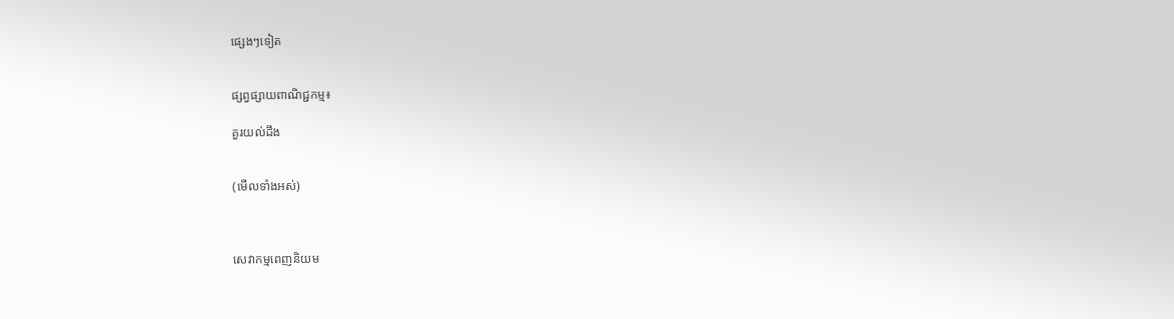ផ្សេងៗទៀត


ផ្សព្វផ្សាយពាណិជ្ជកម្ម៖

គួរយល់ដឹង


(មើលទាំងអស់)



សេវាកម្មពេញនិយម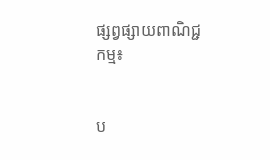ផ្សព្វផ្សាយពាណិជ្ជកម្ម៖


ប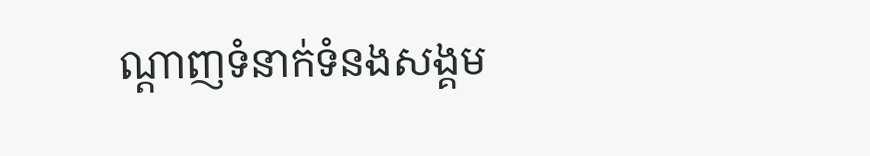ណ្តាញទំនាក់ទំនងសង្គម